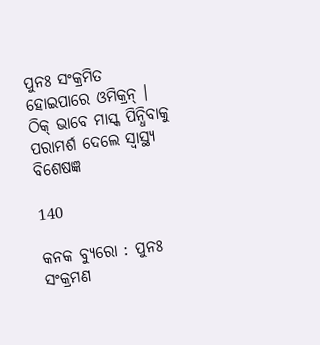ପୁନଃ ସଂକ୍ରମିତ ହୋଇପାରେ ଓମିକ୍ରନ୍ । ଠିକ୍ ଭାବେ ମାସ୍କ ପିନ୍ଧିବାକୁ ପରାମର୍ଶ ଦେଲେ ସ୍ୱାସ୍ଥ୍ୟ ବିଶେଷଜ୍ଞ

140

କନକ ବ୍ୟୁରୋ : ପୁନଃ ସଂକ୍ରମଣ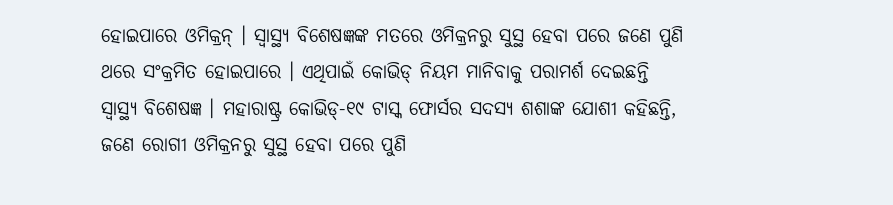ହୋଇପାରେ ଓମିକ୍ରନ୍ । ସ୍ୱାସ୍ଥ୍ୟ ବିଶେଷଜ୍ଞଙ୍କ ମତରେ ଓମିକ୍ରନରୁ ସୁସ୍ଥ ହେବା ପରେ ଜଣେ ପୁଣି ଥରେ ସଂକ୍ରମିତ ହୋଇପାରେ । ଏଥିପାଇଁ କୋଭିଡ୍ ନିୟମ ମାନିବାକୁ ପରାମର୍ଶ ଦେଇଛନ୍ତି ସ୍ୱାସ୍ଥ୍ୟ ବିଶେଷଜ୍ଞ । ମହାରାଷ୍ଟ୍ର କୋଭିଡ୍-୧୯ ଟାସ୍କ ଫୋର୍ସର ସଦସ୍ୟ ଶଶାଙ୍କ ଯୋଶୀ କହିଛନ୍ତି, ଜଣେ ରୋଗୀ ଓମିକ୍ରନରୁ ସୁସ୍ଥ ହେବା ପରେ ପୁଣି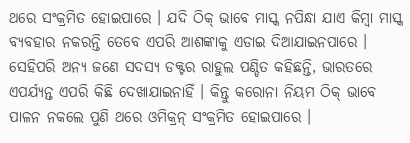ଥରେ ସଂକ୍ରମିତ ହୋଇପାରେ । ଯଦି ଠିକ୍ ଭାବେ ମାସ୍କ ନପିନ୍ଧା ଯାଏ କିମ୍ବା ମାସ୍କ ବ୍ୟବହାର ନକରନ୍ତି ତେବେ ଏପରି ଆଶଙ୍କାକୁ ଏଡାଇ ଦିଆଯାଇନପାରେ ।
ସେହିପରି ଅନ୍ୟ ଜଣେ ସଦସ୍ୟ ଡକ୍ଟର ରାହୁଲ ପଣ୍ଡିତ କହିଛନ୍ତି, ଭାରତରେ ଏପର୍ଯ୍ୟନ୍ତ ଏପରି କିଛି ଦେଖାଯାଇନାହିଁ । କିନ୍ତୁ କରୋନା ନିୟମ ଠିକ୍ ଭାବେ ପାଳନ ନକଲେ ପୁଣି ଥରେ ଓମିକ୍ରନ୍ ସଂକ୍ରମିତ ହୋଇପାରେ ।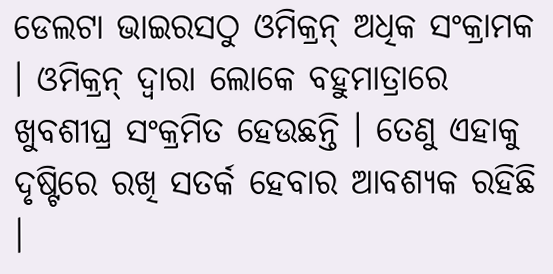ଡେଲଟା ଭାଇରସଠୁ ଓମିକ୍ରନ୍ ଅଧିକ ସଂକ୍ରାମକ । ଓମିକ୍ରନ୍ ଦ୍ୱାରା ଲୋକେ ବହୁମାତ୍ରାରେ ଖୁବଶୀଘ୍ର ସଂକ୍ରମିତ ହେଉଛନ୍ତି । ତେଣୁ ଏହାକୁ ଦୃଷ୍ଟିରେ ରଖି ସତର୍କ ହେବାର ଆବଶ୍ୟକ ରହିଛି ।